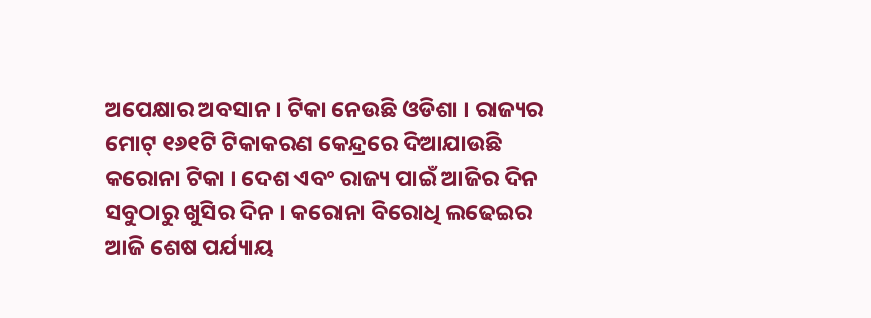ଅପେକ୍ଷାର ଅବସାନ । ଟିକା ନେଉଛି ଓଡିଶା । ରାଜ୍ୟର ମୋଟ୍ ୧୬୧ଟି ଟିକାକରଣ କେନ୍ଦ୍ରରେ ଦିଆଯାଉଛି କରୋନା ଟିକା । ଦେଶ ଏବଂ ରାଜ୍ୟ ପାଇଁ ଆଜିର ଦିନ ସବୁଠାରୁ ଖୁସିର ଦିନ । କରୋନା ବିରୋଧି ଲଢେଇର ଆଜି ଶେଷ ପର୍ଯ୍ୟାୟ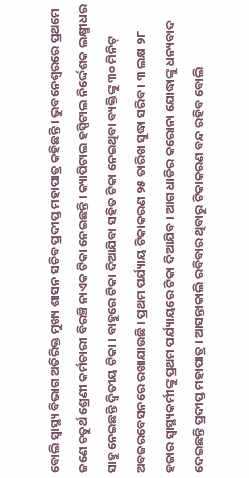ବୋଲି ସ୍ୱାସ୍ଥ୍ୟ ବିଭାଗ ଅତିରିକ୍ତ ମୁଖ୍ୟ ଶାସନ ସଚିବ ପ୍ରଦୀପ୍ତ ମହାପାତ୍ର କହିଛନ୍ତି । ଭୁବନେଶ୍ୱରରେ ପ୍ରଥମେ ଜଣେ ଚତୁର୍ଥ ଶ୍ରେଣୀ କର୍ମଚାରୀ ବିରଞ୍ଚି ନାଏକ ଟିକା ନେଇଛନ୍ତି । କ୍ୟାପିଟାଲ ହସ୍ପିଟାଲ ନିର୍ଦ୍ଦେଶକ ଲକ୍ଷ୍ମୀଧର ସାହୁ ନେଇଛନ୍ତି ଦ୍ୱିତୀୟ ଟିକା । ବାହୁରେ ଟିକା ଦିଆଯିବା ସହିତ ଟିକା ନେଇଥିବା ବ୍ୟକ୍ତିଙ୍କୁ ୩୦ ମିନିଟ୍ ଅବଜରବେସନରେ ରଖାଯାଉଛି । ପ୍ରଥମ ପର୍ଯ୍ୟାୟ ଟିକାକରଣ ୨୫ ତାରିଖ ସୁଦ୍ଧା ସରିବ । ୩ ଲକ୍ଷ ୨୮ ହଜାର ସ୍ୱାସ୍ଥ୍ୟକର୍ମୀଙ୍କୁ ପ୍ରଥମ ପର୍ଯ୍ୟାୟରେ ଟିକା ଦିଆଯିବ । ଆଗ ଧାଡିର କରୋନା ଯୋଦ୍ଧାଙ୍କୁ ଧନ୍ୟବାଦ ଦେଇଛନ୍ତି ପ୍ରଦୀପ୍ତ ମହାପାତ୍ର । ଆସନ୍ତାକାଲି ରବିବାର ଥିବାରୁ ଟିକାକରଣ ବନ୍ଦ ରହିବ ବୋଲି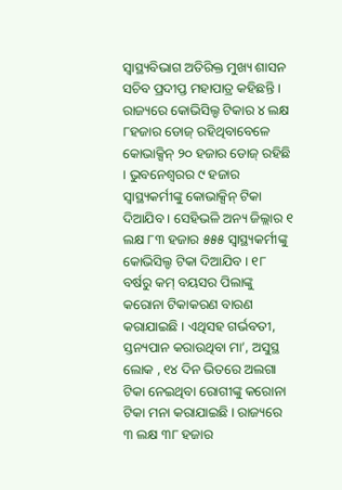ସ୍ୱାସ୍ଥ୍ୟବିଭାଗ ଅତିରିକ୍ତ ମୁଖ୍ୟ ଶାସନ ସଚିବ ପ୍ରଦୀପ୍ତ ମହାପାତ୍ର କହିଛନ୍ତି । ରାଜ୍ୟରେ କୋଭିସିଲ୍ଡ ଟିକାର ୪ ଲକ୍ଷ ୮ହଜାର ଡୋଜ୍ ରହିଥିବାବେଳେ କୋଭାକ୍ସିନ୍ ୨୦ ହଜାର ଡୋଜ୍ ରହିଛି । ଭୁବନେଶ୍ୱରର ୯ ହଜାର ସ୍ୱାସ୍ଥ୍ୟକର୍ମୀଙ୍କୁ କୋଭାକ୍ସିନ୍ ଟିକା ଦିଆଯିବ । ସେହିଭଳି ଅନ୍ୟ ଜିଲ୍ଲାର ୧ ଲକ୍ଷ ୮୩ ହଜାର ୫୫୫ ସ୍ୱାସ୍ଥ୍ୟକର୍ମୀଙ୍କୁ କୋଭିସିଲ୍ଡ ଟିକା ଦିଆଯିବ । ୧୮ ବର୍ଷରୁ କମ୍ ବୟସର ପିଲାଙ୍କୁ କରୋନା ଟିକାକରଣ ବାରଣ କରାଯାଇଛି । ଏଥିସହ ଗର୍ଭବତୀ, ସ୍ତନ୍ୟପାନ କରାଉଥିବା ମା’, ଅସୁସ୍ଥ ଲୋକ , ୧୪ ଦିନ ଭିତରେ ଅଲଗା ଟିକା ନେଇଥିବା ରୋଗୀଙ୍କୁ କରୋନା ଟିକା ମନା କରାଯାଇଛି । ରାଜ୍ୟରେ ୩ ଲକ୍ଷ ୩୮ ହଜାର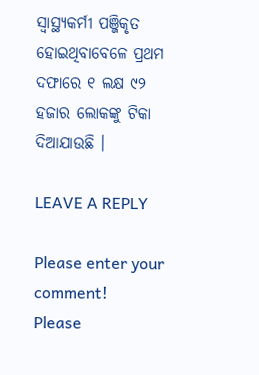ସ୍ୱାସ୍ଥ୍ୟକର୍ମୀ ପଞ୍ଜିକୃତ ହୋଇଥିବାବେଳେ ପ୍ରଥମ ଦଫାରେ ୧ ଲକ୍ଷ ୯୨ ହଜାର ଲୋକଙ୍କୁ ଟିକା ଦିଆଯାଉଛି ।

LEAVE A REPLY

Please enter your comment!
Please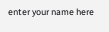enter your name here